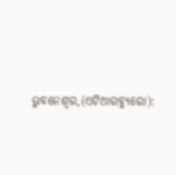ଭୁବନେଶ୍ୱର,(ଏଟିଆରବ୍ୟୁରୋ):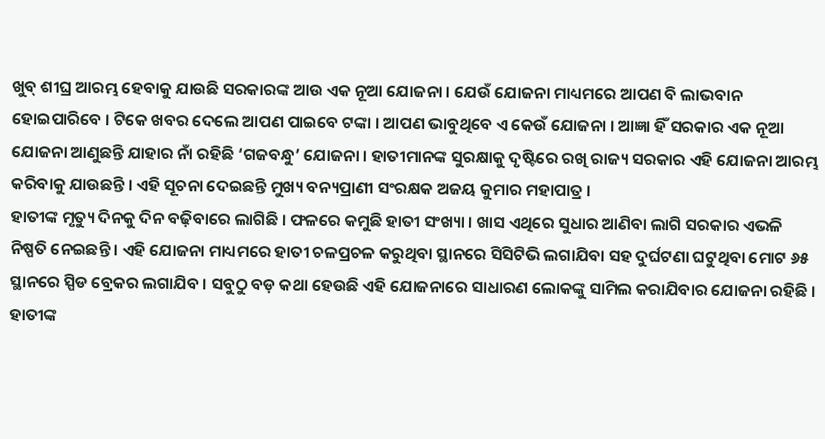ଖୁବ୍ ଶୀଘ୍ର ଆରମ୍ଭ ହେବାକୁ ଯାଉଛି ସରକାରଙ୍କ ଆଉ ଏକ ନୂଆ ଯୋଜନା । ଯେଉଁ ଯୋଜନା ମାଧ୍ୟମରେ ଆପଣ ବି ଲାଭବାନ ହୋଇପାରିବେ । ଟିକେ ଖବର ଦେଲେ ଆପଣ ପାଇବେ ଟଙ୍କା । ଆପଣ ଭାବୁଥିବେ ଏ କେଉଁ ଯୋଜନା । ଆଜ୍ଞା ହିଁ ସରକାର ଏକ ନୂଆ ଯୋଜନା ଆଣୁଛନ୍ତି ଯାହାର ନାଁ ରହିଛି ‘ଗଜବନ୍ଧୁ’ ଯୋଜନା । ହାତୀମାନଙ୍କ ସୁରକ୍ଷାକୁ ଦୃଷ୍ଟିରେ ରଖି ରାଜ୍ୟ ସରକାର ଏହି ଯୋଜନା ଆରମ୍ଭ କରିବାକୁ ଯାଉଛନ୍ତି । ଏହି ସୂଚନା ଦେଇଛନ୍ତି ମୁଖ୍ୟ ବନ୍ୟପ୍ରାଣୀ ସଂରକ୍ଷକ ଅଜୟ କୁମାର ମହାପାତ୍ର ।
ହାତୀଙ୍କ ମୃତ୍ୟୁ ଦିନକୁ ଦିନ ବଢ଼ିବାରେ ଲାଗିଛି । ଫଳରେ କମୁଛି ହାତୀ ସଂଖ୍ୟା । ଖାସ ଏଥିରେ ସୁଧାର ଆଣିବା ଲାଗି ସରକାର ଏଭଳି ନିଷ୍ପତି ନେଇଛନ୍ତି । ଏହି ଯୋଜନା ମାଧ୍ୟମରେ ହାତୀ ଚଳପ୍ରଚଳ କରୁଥିବା ସ୍ଥାନରେ ସିସିଟିଭି ଲଗାଯିବା ସହ ଦୁର୍ଘଟଣା ଘଟୁଥିବା ମୋଟ ୬୫ ସ୍ଥାନରେ ସ୍ପିଡ ବ୍ରେକର ଲଗାଯିବ । ସବୁଠୁ ବଡ଼ କଥା ହେଉଛି ଏହି ଯୋଜନାରେ ସାଧାରଣ ଲୋକଙ୍କୁ ସାମିଲ କରାଯିବାର ଯୋଜନା ରହିଛି । ହାତୀଙ୍କ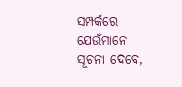ସମ୍ପର୍କରେ ଯେଉଁମାନେ ସୂଚନା ଦେବେ,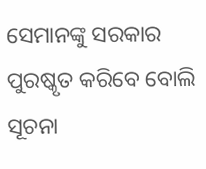ସେମାନଙ୍କୁ ସରକାର ପୁରଷ୍କୃତ କରିବେ ବୋଲି ସୂଚନା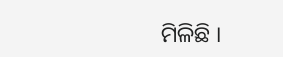ମିଳିଛି ।